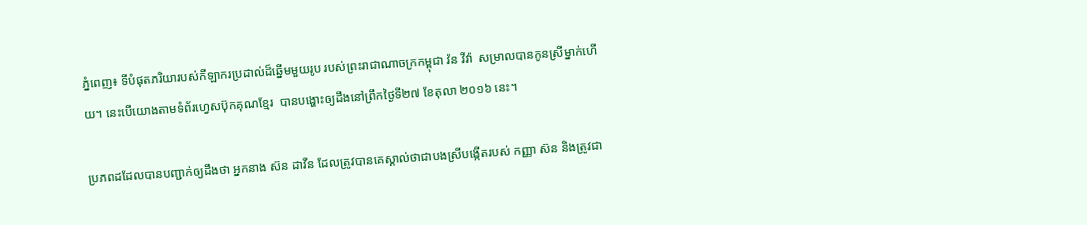ភ្នំពេញ៖ ទីបំផុតភរិយារបស់កីឡាករប្រដាល់ដ៏ឆ្នើមមួយរូប របស់ព្រះរាជាណាចក្រកម្ពុជា វ៉ន វីវ៉ា  សម្រាលបានកូនស្រីម្នាក់ហើយ។ នេះបើយោងតាមទំព័រហ្វេសប៊ុកគុណខ្មែរ  បានបង្ហោះឲ្យដឹងនៅព្រឹកថ្ងៃទី២៧ ខែតុលា ២០១៦ នេះ។

ប្រភពដដែលបានបញ្ជាក់ឲ្យដឹងថា អ្នកនាង ស៊ន ដាវីន ដែលត្រូវបានគេស្គាល់ថាជាបងស្រីបង្កើតរបស់ កញ្ញា ស៊ន និងត្រូវជា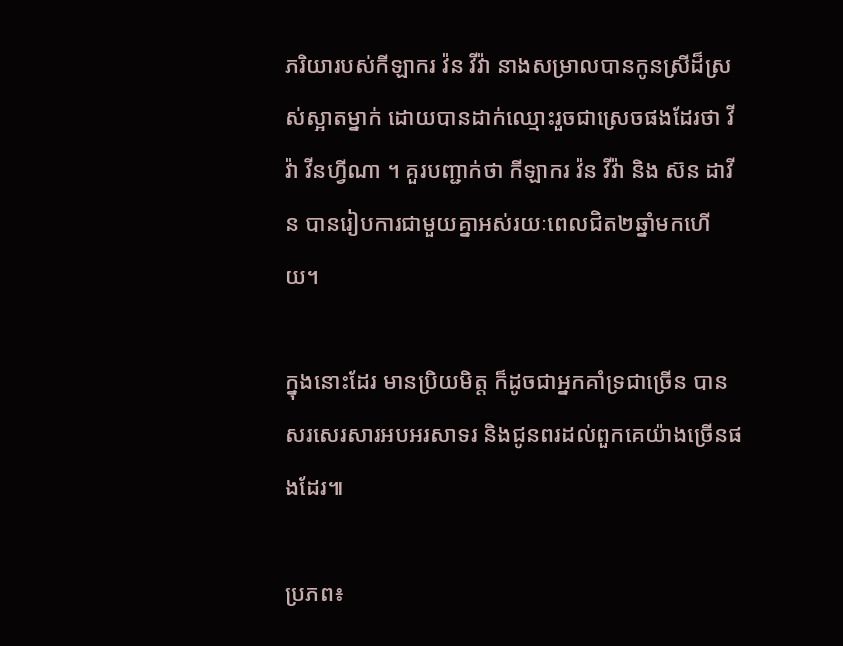ភរិយារបស់កីឡាករ វ៉ន វីវ៉ា នាងសម្រាលបានកូនស្រីដ៏ស្រស់ស្អាតម្នាក់ ដោយបានដាក់ឈ្មោះរួចជាស្រេចផងដែរថា វីវ៉ា វីនហ្វីណា ។ គួរបញ្ជាក់ថា កីឡាករ វ៉ន វីវ៉ា និង ស៊ន ដាវីន បានរៀបការជាមួយគ្នាអស់រយៈពេលជិត២ឆ្នាំមកហើយ។

ក្នុងនោះដែរ មានប្រិយមិត្ត ក៏ដូចជាអ្នកគាំទ្រជាច្រើន បានសរសេរសារអបអរសាទរ និងជូនពរដល់ពួកគេយ៉ាងច្រើនផងដែរ៕

ប្រភព៖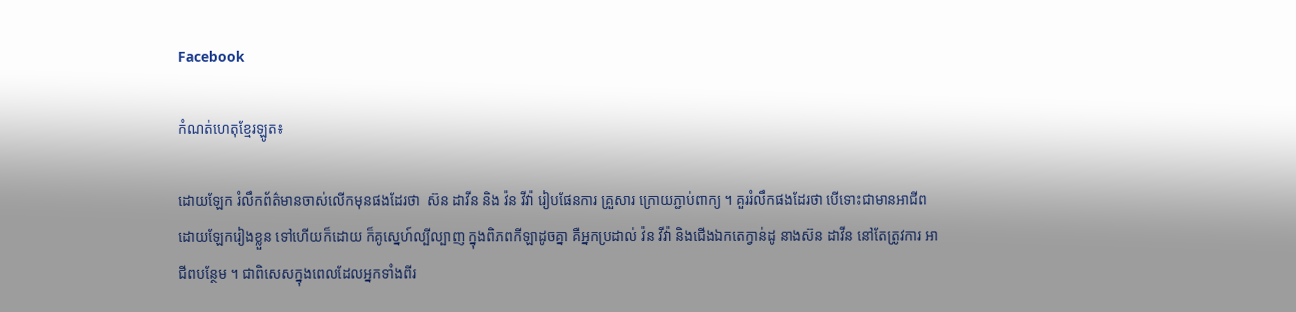Facebook

កំណត់ហេតុខ្មែរឡូត៖

ដោយឡែក រំលឹកព័ត៌មានចាស់លើកមុនផងដែរថា  ស៊ន ដាវីន និង វ៉ន វីវ៉ា រៀបផែនការ គ្រួសារ ក្រោយភ្ជាប់ពាក្យ ។ គួររំលឹកផងដែរថា បើទោះជាមានអាជីព ដោយឡែករៀងខ្លួន ទៅហើយក៏ដោយ ក៏គូស្នេហ៍ល្បីល្បាញ ក្នុងពិភពកីឡាដូចគ្នា គឺអ្នកប្រដាល់ វ៉ន វីវ៉ា និងជើងឯកតេក្វាន់ដូ នាងស៊ន ដាវីន នៅតែត្រូវការ អាជីពបន្ថែម ។ ជាពិសេសក្នុងពេលដែលអ្នកទាំងពីរ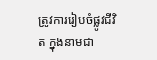ត្រូវការរៀបចំផ្លូវជីវិត ក្នុងនាមជា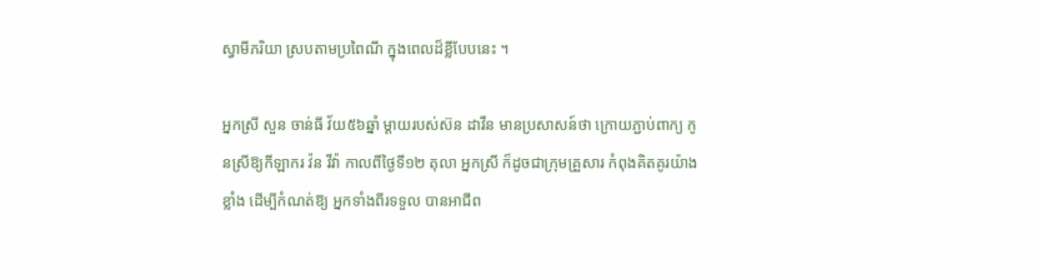ស្វាមីភរិយា ស្របតាមប្រពៃណី ក្នុងពេលដ៏ខ្លីបែបនេះ ។

អ្នកស្រី សួន ចាន់ធី វ័យ៥៦ឆ្នាំ ម្ដាយរបស់ស៊ន ដាវីន មានប្រសាសន៍ថា ក្រោយភ្ជាប់ពាក្យ កូនស្រីឱ្យកីឡាករ វ៉ន វីវ៉ា កាលពីថ្ងៃទី១២ តុលា អ្នកស្រី ក៏ដូចជាក្រុមគ្រួសារ កំពុងគិតគូរយ៉ាងខ្លាំង ដើម្បីកំណត់ឱ្យ អ្នកទាំងពីរទទួល បានអាជីព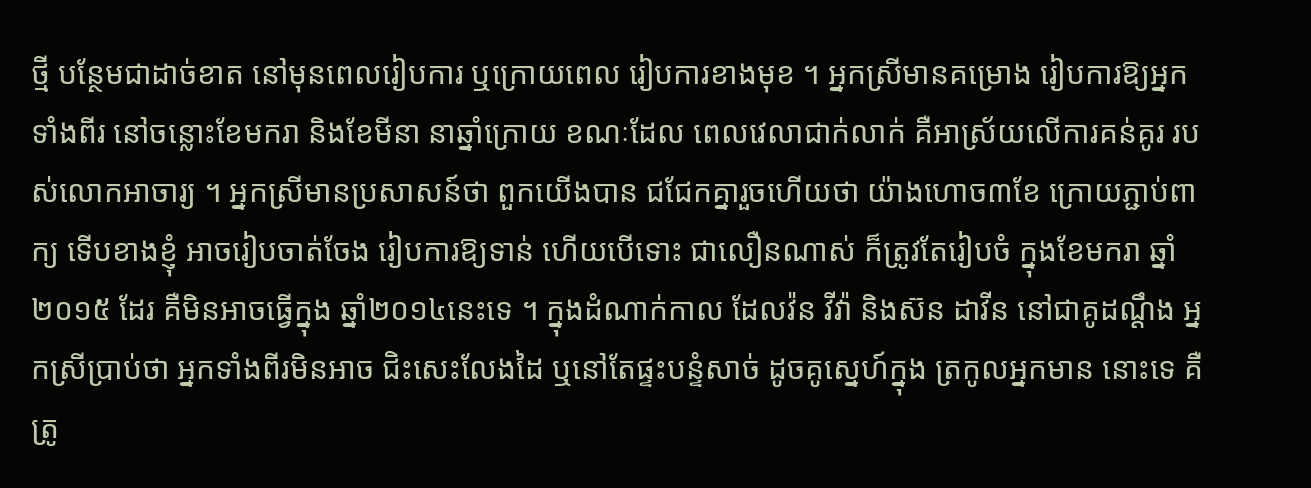ថ្មី បន្ថែមជាដាច់ខាត នៅមុនពេលរៀបការ ឬក្រោយពេល រៀបការខាងមុខ ។ អ្នកស្រីមានគម្រោង រៀបការឱ្យអ្នកទាំងពីរ នៅចន្លោះខែមករា និងខែមីនា នាឆ្នាំក្រោយ ខណៈដែល ពេលវេលាជាក់លាក់ គឺអាស្រ័យលើការគន់គូរ របស់លោកអាចារ្យ ។ អ្នកស្រីមានប្រសាសន៍ថា ពួកយើងបាន ជជែកគ្នារួចហើយថា យ៉ាងហោច៣ខែ ក្រោយភ្ជាប់ពាក្យ ទើបខាងខ្ញុំ អាចរៀបចាត់ចែង រៀបការឱ្យទាន់ ហើយបើទោះ ជាលឿនណាស់ ក៏ត្រូវតែរៀបចំ ក្នុងខែមករា ឆ្នាំ២០១៥ ដែរ គឺមិនអាចធ្វើក្នុង ឆ្នាំ២០១៤នេះទេ ។ ក្នុងដំណាក់កាល ដែលវ៉ន វីវ៉ា និងស៊ន ដាវីន នៅជាគូដណ្ដឹង អ្នកស្រីប្រាប់ថា អ្នកទាំងពីរមិនអាច ជិះសេះលែងដៃ ឬនៅតែផ្ទះបន្ទំសាច់ ដូចគូស្នេហ៍ក្នុង ត្រកូលអ្នកមាន នោះទេ គឺត្រូ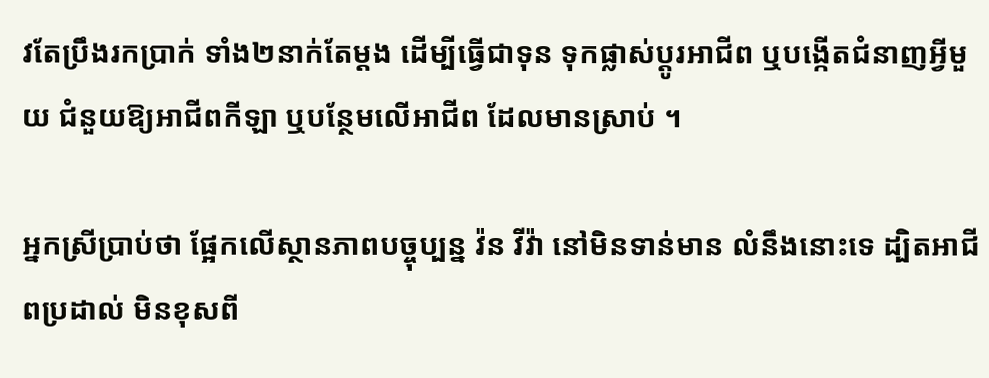វតែប្រឹងរកប្រាក់ ទាំង២នាក់តែម្ដង ដើម្បីធ្វើជាទុន ទុកផ្លាស់ប្ដូរអាជីព ឬបង្កើតជំនាញអ្វីមួយ ជំនួយឱ្យអាជីពកីឡា ឬបន្ថែមលើអាជីព ដែលមានស្រាប់ ។

អ្នកស្រីប្រាប់ថា ផ្អែកលើស្ថានភាពបច្ចុប្បន្ន វ៉ន វីវ៉ា នៅមិនទាន់មាន លំនឹងនោះទេ ដ្បិតអាជីពប្រដាល់ មិនខុសពី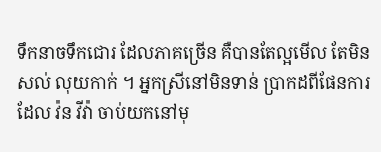ទឹកនាចទឹកជោរ ដែលភាគច្រើន គឺបានតែល្អមើល តែមិនសល់ លុយកាក់ ។ អ្នកស្រីនៅមិនទាន់ ប្រាកដពីផែនការ ដែល វ៉ន វីវ៉ា ចាប់យកនៅមុ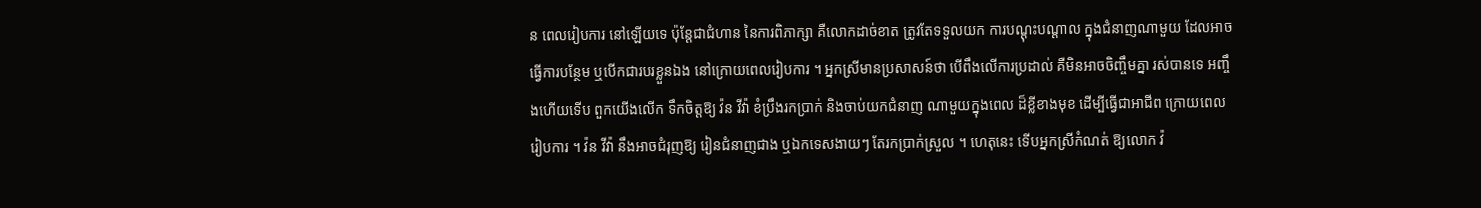ន ពេលរៀបការ នៅឡើយទេ ប៉ុន្តែជាជំហាន នៃការពិភាក្សា គឺលោកដាច់ខាត ត្រូវតែទទួលយក ការបណ្ដុះបណ្ដាល ក្នុងជំនាញណាមួយ ដែលអាចធ្វើការបន្ថែម ឬបើកជារបរខ្លួនឯង នៅក្រោយពេលរៀបការ ។ អ្នកស្រីមានប្រសាសន៍ថា បើពឹងលើការប្រដាល់ គឺមិនអាចចិញ្ចឹមគ្នា រស់បានទេ អញ្ចឹងហើយទើប ពួកយើងលើក ទឹកចិត្តឱ្យ វ៉ន វីវ៉ា ខំប្រឹងរកប្រាក់ និងចាប់យកជំនាញ ណាមួយក្នុងពេល ដ៏ខ្លីខាងមុខ ដើម្បីធ្វើជាអាជីព ក្រោយពេលរៀបការ ។ វ៉ន វីវ៉ា នឹងអាចជំរុញឱ្យ រៀនជំនាញជាង ឬឯកទេសងាយៗ តែរកប្រាក់ស្រួល ។ ហេតុនេះ ទើបអ្នកស្រីកំណត់ ឱ្យលោក វ៉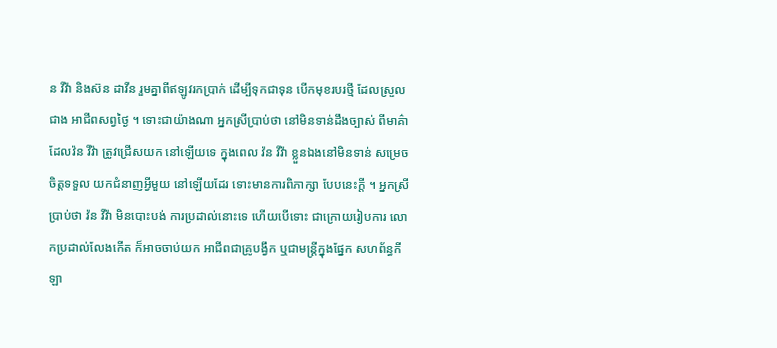ន វីវ៉ា និងស៊ន ដាវីន រួមគ្នាពីឥឡូវរកប្រាក់ ដើម្បីទុកជាទុន បើកមុខរបរថ្មី ដែលស្រួលជាង អាជីពសព្វថ្ងៃ ។ ទោះជាយ៉ាងណា អ្នកស្រីប្រាប់ថា នៅមិនទាន់ដឹងច្បាស់ ពីមាគ៌ាដែលវ៉ន វីវ៉ា ត្រូវជ្រើសយក នៅឡើយទេ ក្នុងពេល វ៉ន វីវ៉ា ខ្លួនឯងនៅមិនទាន់ សម្រេចចិត្តទទួល យកជំនាញអ្វីមួយ នៅឡើយដែរ ទោះមានការពិភាក្សា បែបនេះក្តី ។ អ្នកស្រីប្រាប់ថា វ៉ន វីវ៉ា មិនបោះបង់ ការប្រដាល់នោះទេ ហើយបើទោះ ជាក្រោយរៀបការ លោកប្រដាល់លែងកើត ក៏អាចចាប់យក អាជីពជាគ្រូបង្វឹក ឬជាមន្ត្រីក្នុងផ្នែក សហព័ន្ធកីឡា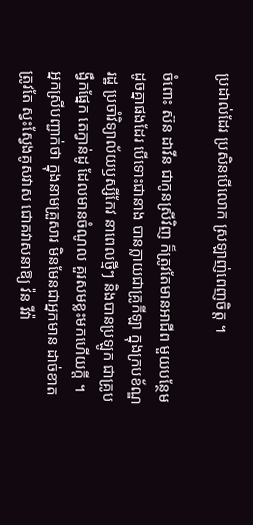ប្រដាល់ដែរ ប្រសិនបើលោក ស្រឡាញ់ពេញចិត្ត ។

ចំពោះ ស៊ន ដាវីន ជាកូនស្រីវិញ ក៏ត្រូវតែមានអាជីព មួយបន្ថែម ដូចគ្នាផងដែរ បើទោះជានាង បានក្លាយជាគ្រូកីឡា ក្នុងក្របខ័ណ្ឌរដ្ឋ ប្រចាំវិទ្យាល័យឫស្សីកែវ នាពេលថ្មីៗ និងបានប្រឡូក ជាគ្រូបង្វឹកផ្នែក តេក្វាន់ដូ ដែលមានចំណូល គួរសមខ្លះមកហើយក្តី ។ អ្នកស្រីបញ្ជាក់ថា ក្នុងនាមគ្រួសារ មិនមែនជាអ្នកមាន ដាច់ខាតត្រូវតែ ស្វះស្វែងគូសវាស ជោគវាសនាឱ្យ វ៉ន វីវ៉ា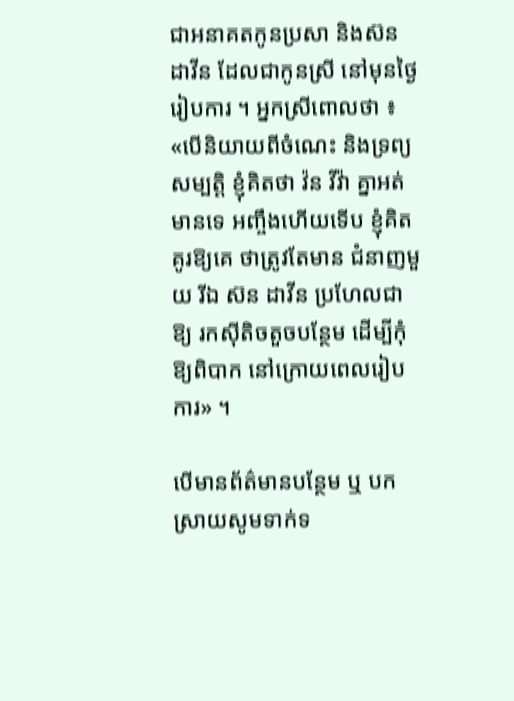ជាអនាគតកូនប្រសា និងស៊ន ដាវីន ដែលជាកូនស្រី នៅមុនថ្ងៃរៀបការ ។ អ្នកស្រីពោលថា ៖ «បើនិយាយពីចំណេះ និងទ្រព្យសម្បត្តិ ខ្ញុំគិតថា វ៉ន វីវ៉ា គ្នាអត់មានទេ អញ្ចឹងហើយទើប ខ្ញុំគិតគូរឱ្យគេ ថាត្រូវតែមាន ជំនាញមួយ រីឯ ស៊ន ដាវីន ប្រហែលជាឱ្យ រកស៊ីតិចតួចបន្ថែម ដើម្បីកុំឱ្យពិបាក នៅក្រោយពេលរៀបការ» ។

បើមានព័ត៌មានបន្ថែម ឬ បកស្រាយសូមទាក់ទ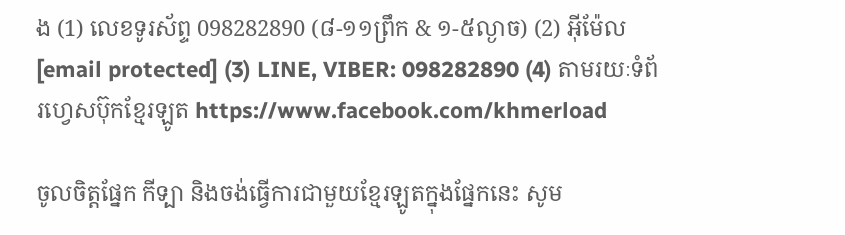ង (1) លេខទូរស័ព្ទ 098282890 (៨-១១ព្រឹក & ១-៥ល្ងាច) (2) អ៊ីម៉ែល [email protected] (3) LINE, VIBER: 098282890 (4) តាមរយៈទំព័រហ្វេសប៊ុកខ្មែរឡូត https://www.facebook.com/khmerload

ចូលចិត្តផ្នែក កីទ្បា និងចង់ធ្វើការជាមួយខ្មែរឡូតក្នុងផ្នែកនេះ សូម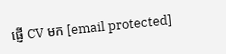ផ្ញើ CV មក [email protected]